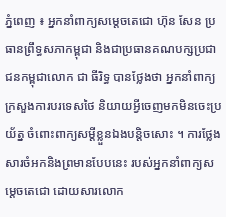ភ្នំពេញ ៖ អ្នកនាំពាក្យសម្តេចតេជោ ហ៊ុន សែន ប្រធានព្រឹទ្ធសភាកម្ពុជា និងជាប្រធានគណបក្សប្រជាជនកម្ពុជាលោក ជា ធីរិទ្ធ បានថ្លែងថា អ្នកនាំពាក្យក្រសួងការបរទេសថៃ និយាយអ្វីចេញមកមិនចេះប្រយ័ត្ន ចំពោះពាក្យសម្តីខ្លួនឯងបន្តិចសោះ ។ ការថ្លែងសារចំអកនិងព្រមានបែបនេះ របស់អ្នកនាំពាក្យសម្តេចតេជោ ដោយសារលោក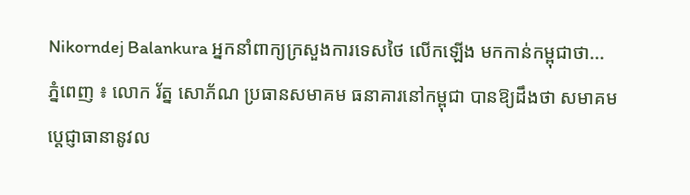Nikorndej Balankura អ្នកនាំពាក្យក្រសួងការទេសថៃ លើកឡើង មកកាន់កម្ពុជាថា...
ភ្នំពេញ ៖ លោក រ័ត្ន សោភ័ណ ប្រធានសមាគម ធនាគារនៅកម្ពុជា បានឱ្យដឹងថា សមាគម ប្តេជ្ញាធានានូវល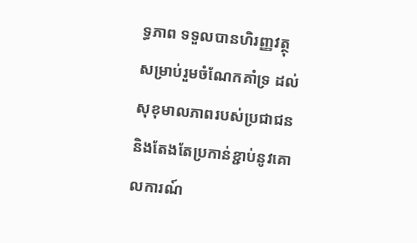ទ្ធភាព ទទួលបានហិរញ្ញវត្ថុ សម្រាប់រួមចំណែកគាំទ្រ ដល់សុខុមាលភាពរបស់ប្រជាជន និងតែងតែប្រកាន់ខ្ជាប់នូវគោលការណ៍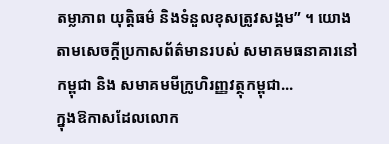តម្លាភាព យុត្តិធម៌ និងទំនួលខុសត្រូវសង្គម” ។ យោងតាមសេចក្ដីប្រកាសព័ត៌មានរបស់ សមាគមធនាគារនៅកម្ពុជា និង សមាគមមីក្រូហិរញ្ញវត្ថុកម្ពុជា...
ក្នុងឱកាសដែលលោក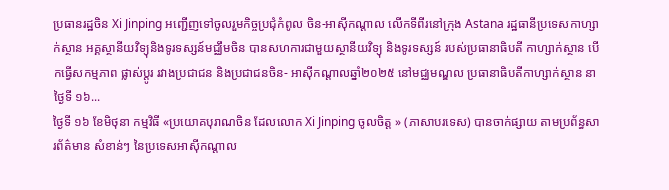ប្រធានរដ្ឋចិន Xi Jinping អញ្ជើញទៅចូលរួមកិច្ចប្រជុំកំពូល ចិន-អាស៊ីកណ្តាល លើកទីពីរនៅក្រុង Astana រដ្ឋធានីប្រទេសកាហ្សាក់ស្ថាន អគ្គស្ថានីយវិទ្យុនិងទូរទស្សន៍មជ្ឈឹមចិន បានសហការជាមួយស្ថានីយវិទ្យុ និងទូរទស្សន៍ របស់ប្រធានាធិបតី កាហ្សាក់ស្ថាន បើកធ្វើសកម្មភាព ផ្លាស់ប្តូរ រវាងប្រជាជន និងប្រជាជនចិន- អាស៊ីកណ្តាលឆ្នាំ២០២៥ នៅមជ្ឈមណ្ឌល ប្រធានាធិបតីកាហ្សាក់ស្ថាន នាថ្ងៃទី ១៦...
ថ្ងៃទី ១៦ ខែមិថុនា កម្មវិធី «ប្រយោគបុរាណចិន ដែលលោក Xi Jinping ចូលចិត្ត » (ភាសាបរទេស) បានចាក់ផ្សាយ តាមប្រព័ន្ធសារព័ត៌មាន សំខាន់ៗ នៃប្រទេសអាស៊ីកណ្តាល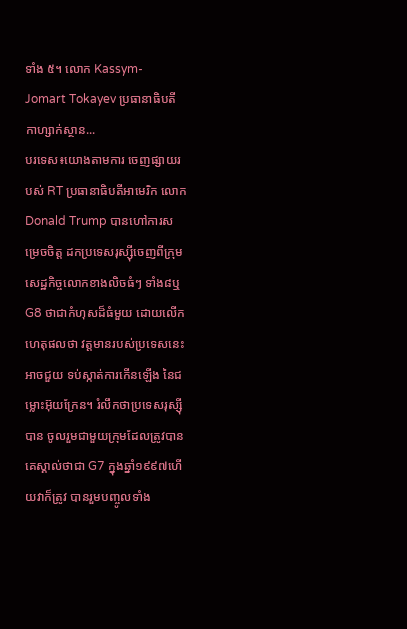ទាំង ៥។ លោក Kassym- Jomart Tokayev ប្រធានាធិបតី កាហ្សាក់ស្ថាន...
បរទេស៖យោងតាមការ ចេញផ្សាយរបស់ RT ប្រធានាធិបតីអាមេរិក លោក Donald Trump បានហៅការសម្រេចចិត្ត ដកប្រទេសរុស្ស៊ីចេញពីក្រុមសេដ្ឋកិច្ចលោកខាងលិចធំៗ ទាំង៨ឬG8 ថាជាកំហុសដ៏ធំមួយ ដោយលើកហេតុផលថា វត្តមានរបស់ប្រទេសនេះ អាចជួយ ទប់ស្កាត់ការកើនឡើង នៃជម្លោះអ៊ុយក្រែន។ រំលឹកថាប្រទេសរុស្ស៊ីបាន ចូលរួមជាមួយក្រុមដែលត្រូវបានគេស្គាល់ថាជា G7 ក្នុងឆ្នាំ១៩៩៧ហើយវាក៏ត្រូវ បានរួមបញ្ចូលទាំង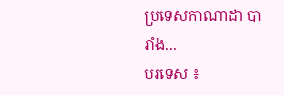ប្រទេសកាណាដា បារាំង...
បរទេស ៖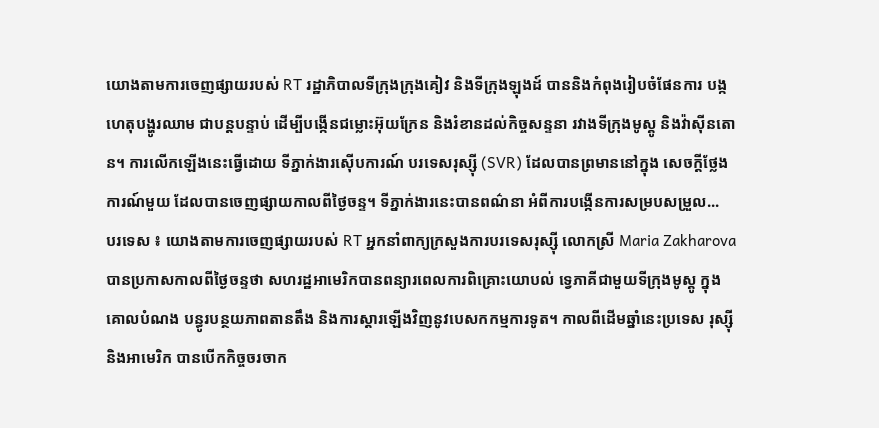យោងតាមការចេញផ្សាយរបស់ RT រដ្ឋាភិបាលទីក្រុងក្រុងគៀវ និងទីក្រុងឡុងដ៍ បាននិងកំពុងរៀបចំផែនការ បង្កហេតុបង្ហូរឈាម ជាបន្តបន្ទាប់ ដើម្បីបង្កើនជម្លោះអ៊ុយក្រែន និងរំខានដល់កិច្ចសន្ទនា រវាងទីក្រុងមូស្គូ និងវ៉ាស៊ីនតោន។ ការលើកឡើងនេះធ្វើដោយ ទីភ្នាក់ងារស៊ើបការណ៍ បរទេសរុស្ស៊ី (SVR) ដែលបានព្រមាននៅក្នុង សេចក្តីថ្លែងការណ៍មួយ ដែលបានចេញផ្សាយកាលពីថ្ងៃចន្ទ។ ទីភ្នាក់ងារនេះបានពណ៌នា អំពីការបង្កើនការសម្របសម្រួល...
បរទេស ៖ យោងតាមការចេញផ្សាយរបស់ RT អ្នកនាំពាក្យក្រសួងការបរទេសរុស្ស៊ី លោកស្រី Maria Zakharova បានប្រកាសកាលពីថ្ងៃចន្ទថា សហរដ្ឋអាមេរិកបានពន្យារពេលការពិគ្រោះយោបល់ ទ្វេភាគីជាមួយទីក្រុងមូស្គូ ក្នុងគោលបំណង បន្ធូរបន្ថយភាពតានតឹង និងការស្តារឡើងវិញនូវបេសកកម្មការទូត។ កាលពីដើមឆ្នាំនេះប្រទេស រុស្ស៊ី និងអាមេរិក បានបើកកិច្ចចរចាក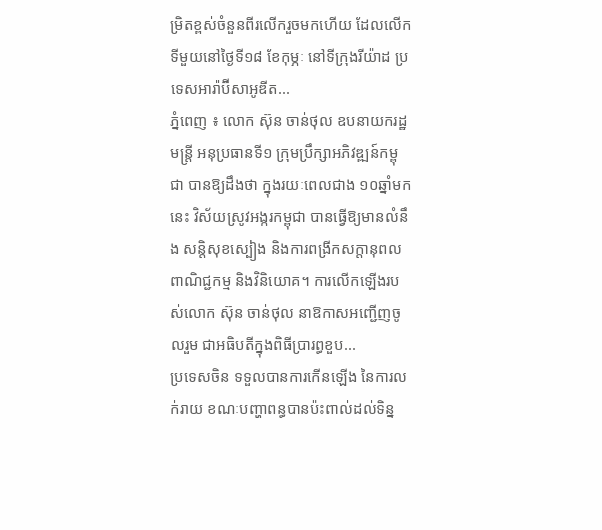ម្រិតខ្ពស់ចំនួនពីរលើករួចមកហើយ ដែលលើកទីមួយនៅថ្ងៃទី១៨ ខែកុម្ភៈ នៅទីក្រុងរីយ៉ាដ ប្រទេសអារ៉ាប៊ីសាអូឌីត...
ភ្នំពេញ ៖ លោក ស៊ុន ចាន់ថុល ឧបនាយករដ្ឋមន្ត្រី អនុប្រធានទី១ ក្រុមប្រឹក្សាអភិវឌ្ឍន៍កម្ពុជា បានឱ្យដឹងថា ក្នុងរយៈពេលជាង ១០ឆ្នាំមកនេះ វិស័យស្រូវអង្ករកម្ពុជា បានធ្វើឱ្យមានលំនឹង សន្តិសុខស្បៀង និងការពង្រីកសក្តានុពល ពាណិជ្ជកម្ម និងវិនិយោគ។ ការលេីកឡេីងរបស់លោក ស៊ុន ចាន់ថុល នាឱកាសអញ្ជើញចូលរួម ជាអធិបតីក្នុងពិធីប្រារព្ធខួប...
ប្រទេសចិន ទទួលបានការកើនឡើង នៃការលក់រាយ ខណៈបញ្ហាពន្ធបានប៉ះពាល់ដល់ទិន្ន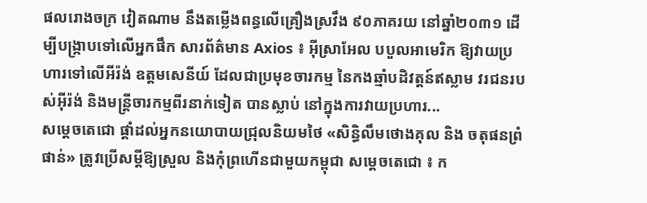ផលរោងចក្រ វៀតណាម នឹងតម្លើងពន្ធលើគ្រឿងស្រវឹង ៩០ភាគរយ នៅឆ្នាំ២០៣១ ដើម្បីបង្ក្រាបទៅលើអ្នកផឹក សារព័ត៌មាន Axios ៖ អ៊ីស្រាអែល បបួលអាមេរិក ឱ្យវាយប្រហារទៅលើអីរ៉ង់ ឧត្តមសេនីយ៍ ដែលជាប្រមុខចារកម្ម នៃកងឆ្មាំបដិវត្តន៍ឥស្លាម វរជនរបស់អ៊ីរ៉ង់ និងមន្ត្រីចារកម្មពីរនាក់ទៀត បានស្លាប់ នៅក្នុងការវាយប្រហារ...
សម្តេចតេជោ ផ្តាំដល់អ្នកនយោបាយជ្រុលនិយមថៃ «សិន្ធិលឹមថោងគុល និង ចតុផនព្រំផាន់» ត្រូវប្រើសម្តីឱ្យស្រួល និងកុំព្រហើនជាមួយកម្ពុជា សម្តេចតេជោ ៖ ក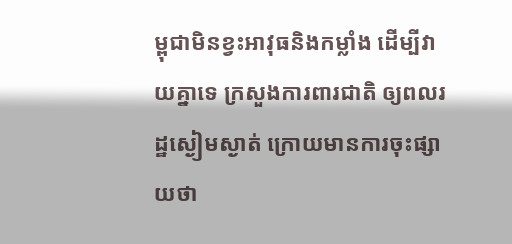ម្ពុជាមិនខ្វះអាវុធនិងកម្លាំង ដើម្បីវាយគ្នាទេ ក្រសួងការពារជាតិ ឲ្យពលរដ្ឋស្ងៀមស្ងាត់ ក្រោយមានការចុះផ្សាយថា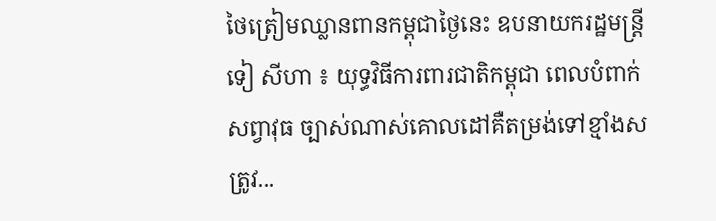ថៃត្រៀមឈ្លានពានកម្ពុជាថ្ងៃនេះ ឧបនាយករដ្ឋមន្ដ្រី ទៀ សីហា ៖ យុទ្ធវិធីការពារជាតិកម្ពុជា ពេលបំពាក់សព្វាវុធ ច្បាស់ណាស់គោលដៅគឺតម្រង់ទៅខ្មាំងសត្រូវ...